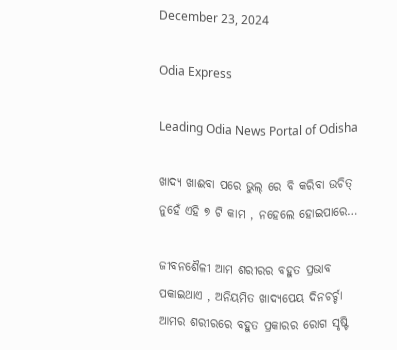December 23, 2024

Odia Express

Leading Odia News Portal of Odisha

ଖାଦ୍ୟ ଖାଈବା ପରେ ଭୁଲ୍ ରେ ବି କରିବା ଉଚିତ୍ ନୁହେଁ ଏହି ୭ ଟି କାମ , ନହେଲେ ହୋଇପାରେ…

ଜୀବନଶୈଳୀ ଆମ ଶରୀରର ବହୁତ ପ୍ରଭାବ ପକାଇଥାଏ , ଅନିୟମିତ ଖାଦ୍ୟପେୟ ଦିନଚର୍ଚ୍ଚା ଆମର ଶରୀରରେ ବହୁତ ପ୍ରକାରର ରୋଗ ସୃଷ୍ଟି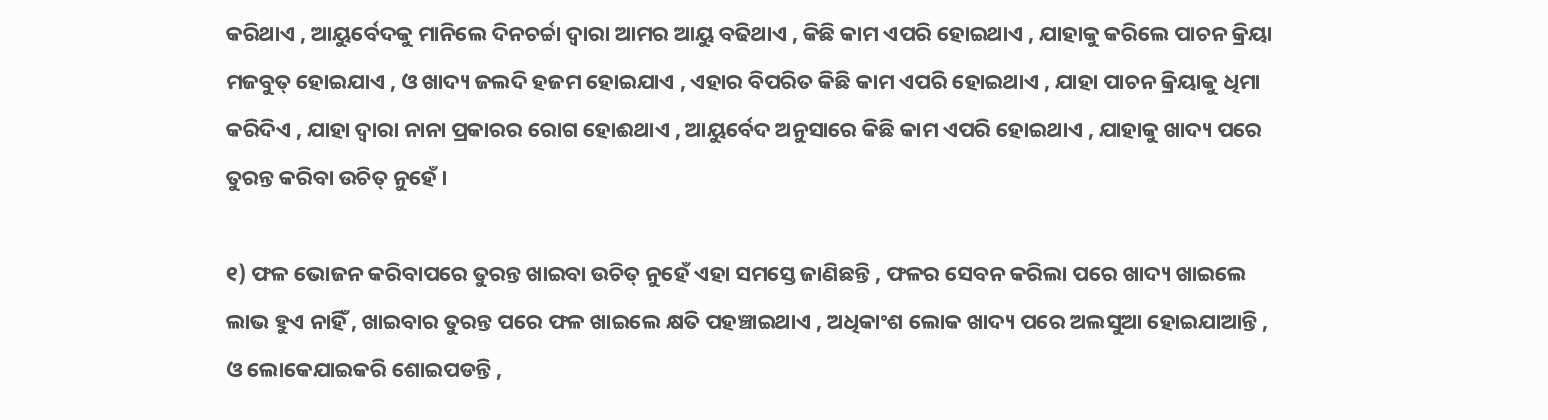କରିଥାଏ , ଆୟୁର୍ବେଦକୁ ମାନିଲେ ଦିନଚର୍ଚ୍ଚା ଦ୍ୱାରା ଆମର ଆୟୁ ବଢିଥାଏ , କିଛି କାମ ଏପରି ହୋଇଥାଏ , ଯାହାକୁ କରିଲେ ପାଚନ କ୍ରିୟା ମଜବୁତ୍ ହୋଇଯାଏ , ଓ ଖାଦ୍ୟ ଜଲଦି ହଜମ ହୋଇଯାଏ , ଏହାର ବିପରିତ କିଛି କାମ ଏପରି ହୋଇଥାଏ , ଯାହା ପାଚନ କ୍ରିୟାକୁ ଧିମା କରିଦିଏ , ଯାହା ଦ୍ୱାରା ନାନା ପ୍ରକାରର ରୋଗ ହୋଈଥାଏ , ଆୟୁର୍ବେଦ ଅନୁସାରେ କିଛି କାମ ଏପରି ହୋଇଥାଏ , ଯାହାକୁ ଖାଦ୍ୟ ପରେ ତୁରନ୍ତ କରିବା ଉଚିତ୍ ନୁହେଁ ।

୧) ଫଳ ଭୋଜନ କରିବାପରେ ତୁରନ୍ତ ଖାଇବା ଉଚିତ୍ ନୁହେଁ ଏହା ସମସ୍ତେ ଜାଣିଛନ୍ତି , ଫଳର ସେବନ କରିଲା ପରେ ଖାଦ୍ୟ ଖାଇଲେ ଲାଭ ହୁଏ ନାହିଁ , ଖାଇବାର ତୁରନ୍ତ ପରେ ଫଳ ଖାଇଲେ କ୍ଷତି ପହଞ୍ଚାଇଥାଏ , ଅଧିକାଂଶ ଲୋକ ଖାଦ୍ୟ ପରେ ଅଲସୁଆ ହୋଇଯାଆନ୍ତି , ଓ ଲୋକେଯାଇକରି ଶୋଇପଡନ୍ତି ,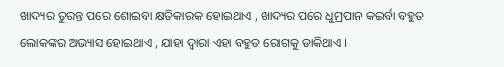ଖାଦ୍ୟର ତୁରନ୍ତ ପରେ ଶୋଇବା କ୍ଷତିକାରକ ହୋଇଥାଏ , ଖାଦ୍ୟର ପରେ ଧୁମ୍ରପାନ କଇର୍ବା ବହୁତ ଲୋକଙ୍କର ଅଭ୍ୟାସ ହୋଇଥାଏ , ଯାହା ଦ୍ୱାରା ଏହା ବହୁତ ରୋଗକୁ ଡାକିଥାଏ ।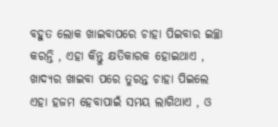ବହୁତ ଲୋକ ଖାଇବାପରେ ଚାହା ପିଇବାର ଇଚ୍ଛା କରନ୍ତି , ଏହା କିନ୍ତୁ କ୍ଷତିକାରକ ହୋଇଥାଏ , ଖାଦ୍ୟର ଖାଇବା ପରେ ତୁରନ୍ତ ଚାହା ପିଇଲେ ଏହା ହଜମ ହେବାପାଇଁ ସମୟ ଲାଗିଥାଏ , ଓ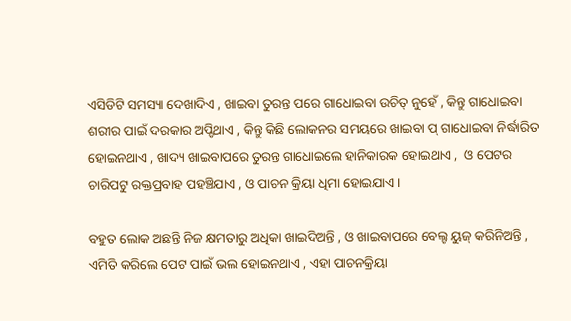ଏସିଡିଟି ସମସ୍ୟା ଦେଖାଦିଏ , ଖାଇବା ତୁରନ୍ତ ପରେ ଗାଧୋଇବା ଉଚିତ୍ ନୁହେଁ , କିନ୍ତୁ ଗାଧୋଇବା ଶରୀର ପାଇଁ ଦରକାର ଅପ୍ଡିଥାଏ , କିନ୍ତୁ କିଛି ଲୋକନର ସମୟରେ ଖାଇବା ପ୍ ଗାଧୋଇବା ନିର୍ଦ୍ଧାରିତ ହୋଇନଥାଏ , ଖାଦ୍ୟ ଖାଇବାପରେ ତୁରନ୍ତ ଗାଧୋଇଲେ ହାନିକାରକ ହୋଇଥାଏ ,  ଓ ପେଟର ଚାରିପଟୁ ରକ୍ତପ୍ରବାହ ପହଞ୍ଚିଯାଏ , ଓ ପାଚନ କ୍ରିୟା ଧିମା ହୋଇଯାଏ ।

ବହୁତ ଲୋକ ଅଛନ୍ତି ନିଜ କ୍ଷମତାରୁ ଅଧିକା ଖାଇଦିଅନ୍ତି , ଓ ଖାଇବାପରେ ବେଲ୍ଟ ୟୁଜ୍ କରିନିଅନ୍ତି , ଏମିତି କରିଲେ ପେଟ ପାଇଁ ଭଲ ହୋଇନଥାଏ , ଏହା ପାଚନକ୍ରିୟା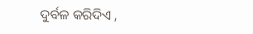ଦୁର୍ବଳ କରିଦିଏ ,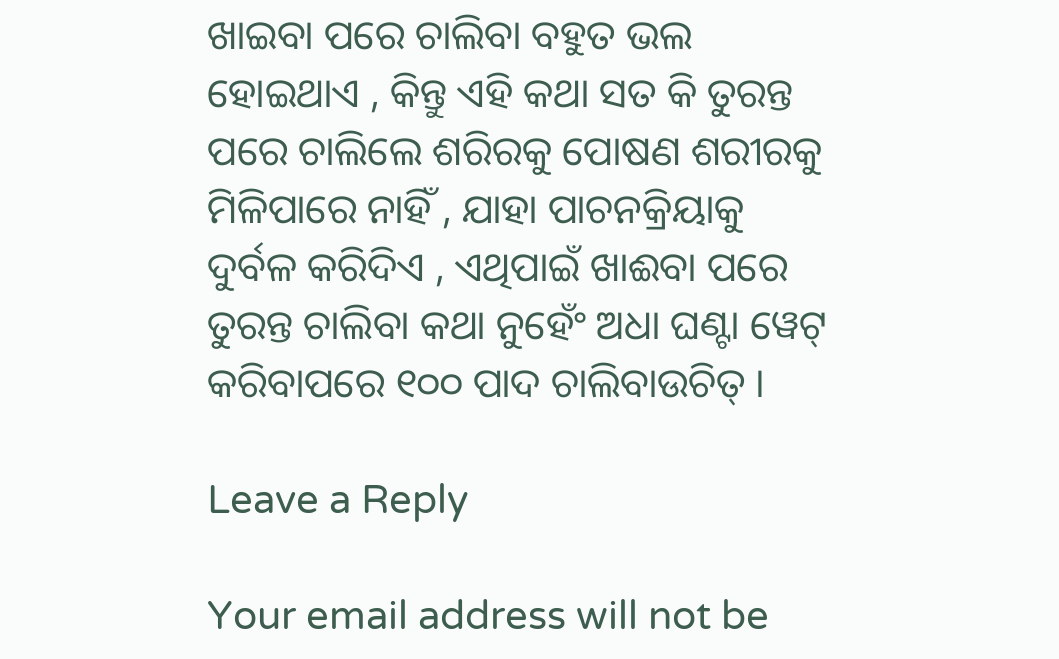ଖାଇବା ପରେ ଚାଲିବା ବହୁତ ଭଲ ହୋଇଥାଏ , କିନ୍ତୁ ଏହି କଥା ସତ କି ତୁରନ୍ତ ପରେ ଚାଲିଲେ ଶରିରକୁ ପୋଷଣ ଶରୀରକୁ ମିଳିପାରେ ନାହିଁ , ଯାହା ପାଚନକ୍ରିୟାକୁ ଦୁର୍ବଳ କରିଦିଏ , ଏଥିପାଇଁ ଖାଈବା ପରେ ତୁରନ୍ତ ଚାଲିବା କଥା ନୁହେଁଂ ଅଧା ଘଣ୍ଟା ୱେଟ୍ କରିବାପରେ ୧୦୦ ପାଦ ଚାଲିବାଉଚିତ୍ ।

Leave a Reply

Your email address will not be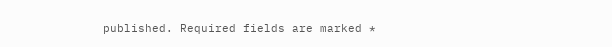published. Required fields are marked *